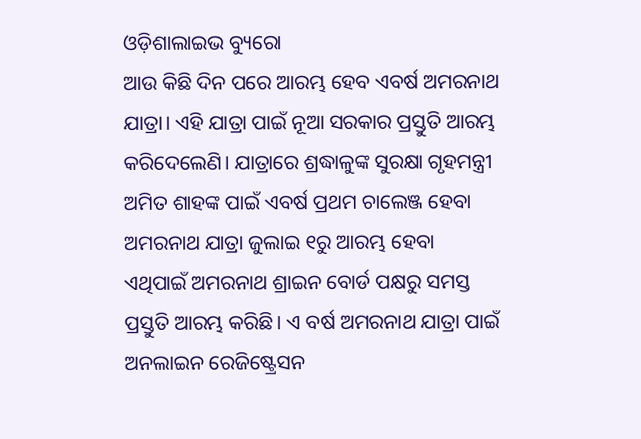ଓଡ଼ିଶାଲାଇଭ ବ୍ୟୁରୋ
ଆଉ କିଛି ଦିନ ପରେ ଆରମ୍ଭ ହେବ ଏବର୍ଷ ଅମରନାଥ ଯାତ୍ରା। ଏହି ଯାତ୍ରା ପାଇଁ ନୂଆ ସରକାର ପ୍ରସ୍ତୁତି ଆରମ୍ଭ କରିଦେଲେଣି। ଯାତ୍ରାରେ ଶ୍ରଦ୍ଧାଳୁଙ୍କ ସୁରକ୍ଷା ଗୃହମନ୍ତ୍ରୀ ଅମିତ ଶାହଙ୍କ ପାଇଁ ଏବର୍ଷ ପ୍ରଥମ ଚାଲେଞ୍ଜ ହେବା
ଅମରନାଥ ଯାତ୍ରା ଜୁଲାଇ ୧ରୁ ଆରମ୍ଭ ହେବା ଏଥିପାଇଁ ଅମରନାଥ ଶ୍ରାଇନ ବୋର୍ଡ ପକ୍ଷରୁ ସମସ୍ତ ପ୍ରସ୍ତୁତି ଆରମ୍ଭ କରିଛି। ଏ ବର୍ଷ ଅମରନାଥ ଯାତ୍ରା ପାଇଁ ଅନଲାଇନ ରେଜିଷ୍ଟ୍ରେସନ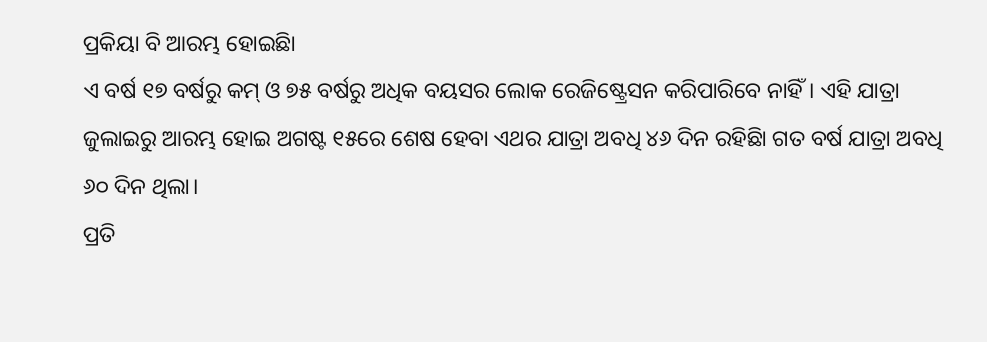ପ୍ରକିୟା ବି ଆରମ୍ଭ ହୋଇଛିା
ଏ ବର୍ଷ ୧୭ ବର୍ଷରୁ କମ୍ ଓ ୭୫ ବର୍ଷରୁ ଅଧିକ ବୟସର ଲୋକ ରେଜିଷ୍ଟ୍ରେସନ କରିପାରିବେ ନାହିଁ। ଏହି ଯାତ୍ରା ଜୁଲାଇରୁ ଆରମ୍ଭ ହୋଇ ଅଗଷ୍ଟ ୧୫ରେ ଶେଷ ହେବା ଏଥର ଯାତ୍ରା ଅବଧି ୪୬ ଦିନ ରହିଛିା ଗତ ବର୍ଷ ଯାତ୍ରା ଅବଧି ୬୦ ଦିନ ଥିଲା।
ପ୍ରତି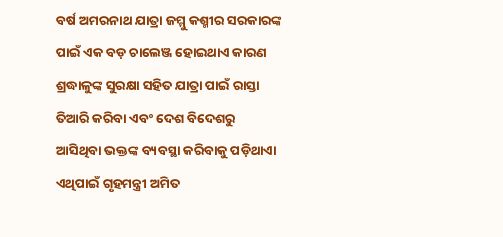ବର୍ଷ ଅମରନାଥ ଯାତ୍ରା ଜମ୍ମୁ କଶ୍ମୀର ସରକାରଙ୍କ ପାଇଁ ଏକ ବଡ଼ ଚାଲେଞ୍ଜ ହୋଇଥାଏ କାରଣ ଶ୍ରଦ୍ଧାଳୁଙ୍କ ସୁରକ୍ଷା ସହିତ ଯାତ୍ରା ପାଇଁ ରାସ୍ତା ତିଆରି କରିବା ଏବଂ ଦେଶ ବିଦେଶରୁ ଆସିଥିବା ଭକ୍ତଙ୍କ ବ୍ୟବସ୍ଥା କରିବାକୁ ପଡ଼ିଥାଏା
ଏଥିପାଇଁ ଗୃହମନ୍ତ୍ରୀ ଅମିତ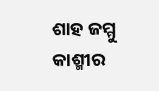ଶାହ ଜମ୍ମୁ କାଶ୍ମୀର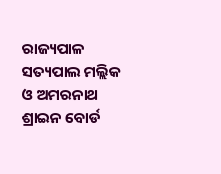ରାଜ୍ୟପାଳ ସତ୍ୟପାଲ ମଲ୍ଲିକ ଓ ଅମରନାଥ ଶ୍ରାଇନ ବୋର୍ଡ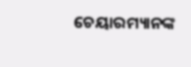ଚେୟାରମ୍ୟାନଙ୍କ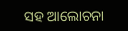ସହ ଆଲୋଚନା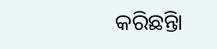କରିଛନ୍ତିା